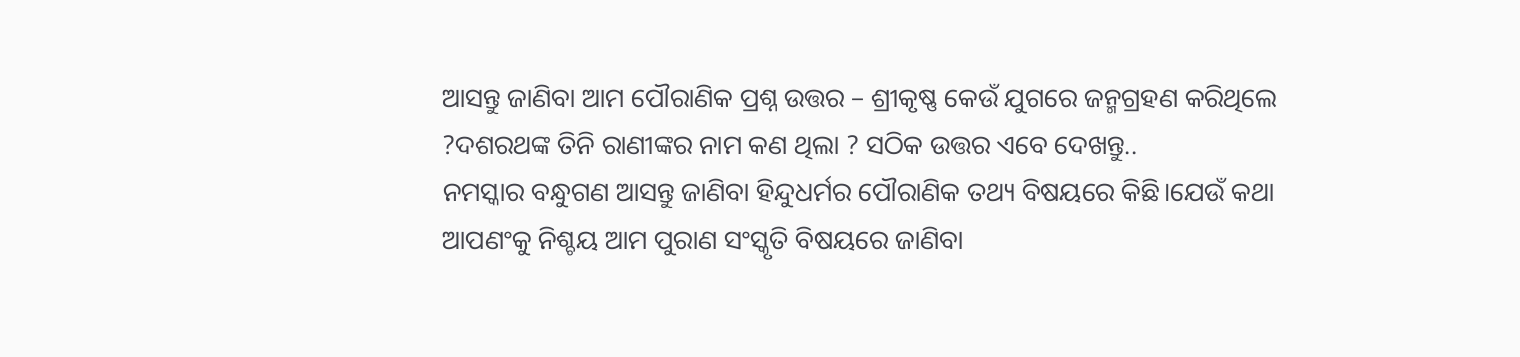ଆସନ୍ତୁ ଜାଣିବା ଆମ ପୌରାଣିକ ପ୍ରଶ୍ନ ଉତ୍ତର – ଶ୍ରୀକୃଷ୍ଣ କେଉଁ ଯୁଗରେ ଜନ୍ମଗ୍ରହଣ କରିଥିଲେ ?ଦଶରଥଙ୍କ ତିନି ରାଣୀଙ୍କର ନାମ କଣ ଥିଲା ? ସଠିକ ଉତ୍ତର ଏବେ ଦେଖନ୍ତୁ..
ନମସ୍କାର ବନ୍ଧୁଗଣ ଆସନ୍ତୁ ଜାଣିବା ହିନ୍ଦୁଧର୍ମର ପୌରାଣିକ ତଥ୍ୟ ବିଷୟରେ କିଛି।ଯେଉଁ କଥା ଆପଣଂକୁ ନିଶ୍ଚୟ ଆମ ପୁରାଣ ସଂସ୍କୃତି ବିଷୟରେ ଜାଣିବା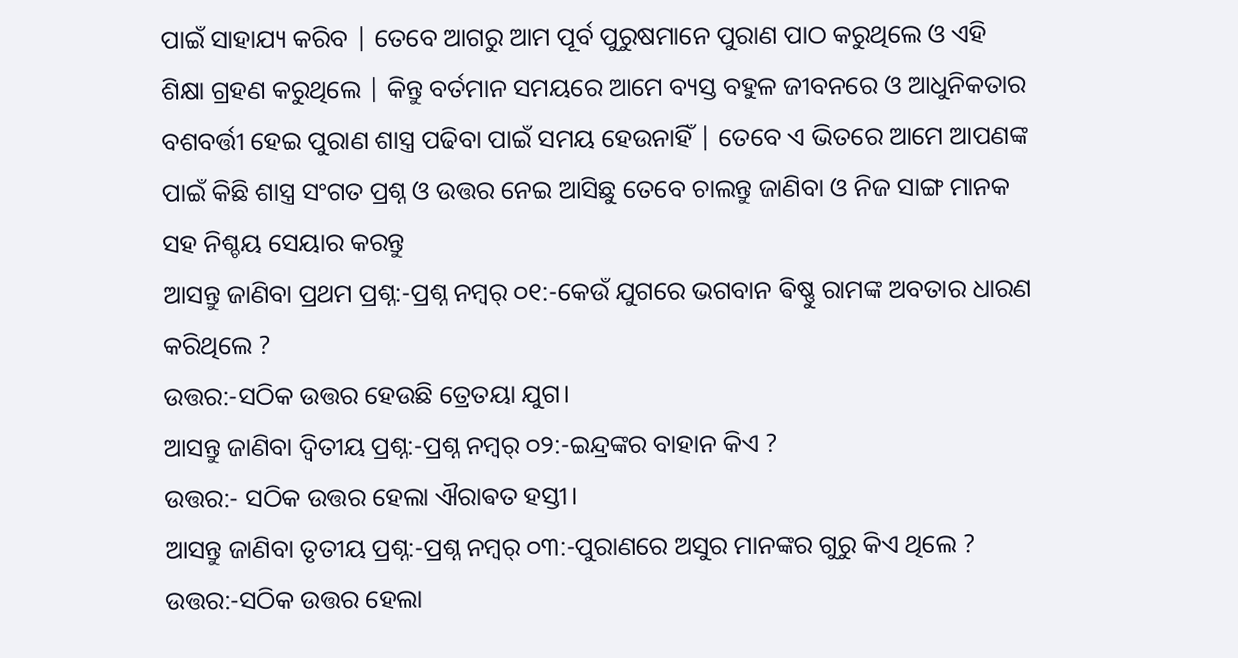ପାଇଁ ସାହାଯ୍ୟ କରିବ | ତେବେ ଆଗରୁ ଆମ ପୂର୍ବ ପୁରୁଷମାନେ ପୁରାଣ ପାଠ କରୁଥିଲେ ଓ ଏହି ଶିକ୍ଷା ଗ୍ରହଣ କରୁଥିଲେ | କିନ୍ତୁ ବର୍ତମାନ ସମୟରେ ଆମେ ବ୍ୟସ୍ତ ବହୁଳ ଜୀବନରେ ଓ ଆଧୁନିକତାର ବଶବର୍ତ୍ତୀ ହେଇ ପୁରାଣ ଶାସ୍ତ୍ର ପଢିବା ପାଇଁ ସମୟ ହେଉନାହିଁ | ତେବେ ଏ ଭିତରେ ଆମେ ଆପଣଙ୍କ ପାଇଁ କିଛି ଶାସ୍ତ୍ର ସଂଗତ ପ୍ରଶ୍ନ ଓ ଉତ୍ତର ନେଇ ଆସିଛୁ ତେବେ ଚାଲନ୍ତୁ ଜାଣିବା ଓ ନିଜ ସାଙ୍ଗ ମାନକ ସହ ନିଶ୍ଚୟ ସେୟାର କରନ୍ତୁ
ଆସନ୍ତୁ ଜାଣିବା ପ୍ରଥମ ପ୍ରଶ୍ନ:-ପ୍ରଶ୍ନ ନମ୍ବର୍ ୦୧:-କେଉଁ ଯୁଗରେ ଭଗବାନ ଵିଷ୍ଣୁ ରାମଙ୍କ ଅବତାର ଧାରଣ କରିଥିଲେ ?
ଉତ୍ତର:-ସଠିକ ଉତ୍ତର ହେଉଛି ତ୍ରେତୟା ଯୁଗ।
ଆସନ୍ତୁ ଜାଣିବା ଦ୍ୱିତୀୟ ପ୍ରଶ୍ନ:-ପ୍ରଶ୍ନ ନମ୍ବର୍ ୦୨:-ଇନ୍ଦ୍ରଙ୍କର ବାହାନ କିଏ ?
ଉତ୍ତର:- ସଠିକ ଉତ୍ତର ହେଲା ଐରାଵତ ହସ୍ତୀ।
ଆସନ୍ତୁ ଜାଣିବା ତୃତୀୟ ପ୍ରଶ୍ନ:-ପ୍ରଶ୍ନ ନମ୍ବର୍ ୦୩:-ପୁରାଣରେ ଅସୁର ମାନଙ୍କର ଗୁରୁ କିଏ ଥିଲେ ?
ଉତ୍ତର:-ସଠିକ ଉତ୍ତର ହେଲା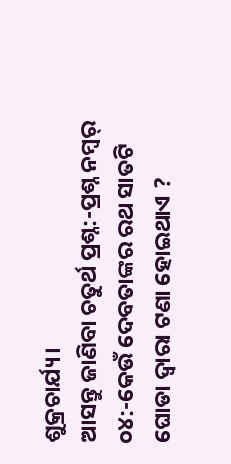ଶୁକ୍ରଚାର୍ଯ୍ୟ।
ଆସନ୍ତୁ ଜାଣିବା ଚତୁର୍ଥ ପ୍ରଶ୍ନ:-ପ୍ରଶ୍ନ ନମ୍ବର୍ ୦୪:-କେଉଁ ଦେବତାଙ୍କର ରଥ ସାତଟି ଘୋଡା ଦ୍ୱାରା ଟଣା ହୋଇଥାଏ ?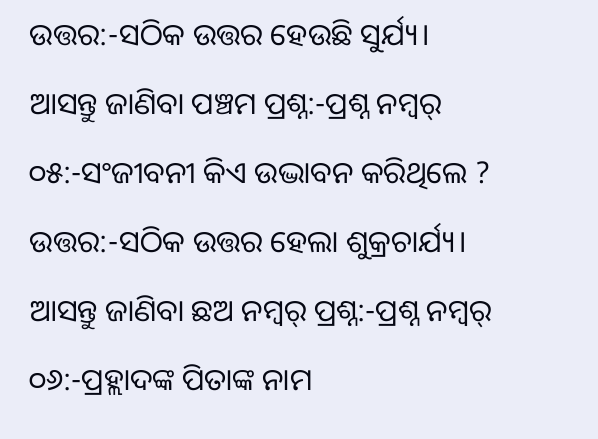ଉତ୍ତର:-ସଠିକ ଉତ୍ତର ହେଉଛି ସୁର୍ଯ୍ୟ।
ଆସନ୍ତୁ ଜାଣିବା ପଞ୍ଚମ ପ୍ରଶ୍ନ:-ପ୍ରଶ୍ନ ନମ୍ବର୍ ୦୫:-ସଂଜୀବନୀ କିଏ ଉଦ୍ଭାବନ କରିଥିଲେ ?
ଉତ୍ତର:-ସଠିକ ଉତ୍ତର ହେଲା ଶୁକ୍ରଚାର୍ଯ୍ୟ।
ଆସନ୍ତୁ ଜାଣିବା ଛଅ ନମ୍ବର୍ ପ୍ରଶ୍ନ:-ପ୍ରଶ୍ନ ନମ୍ବର୍ ୦୬:-ପ୍ରହ୍ଲାଦଙ୍କ ପିତାଙ୍କ ନାମ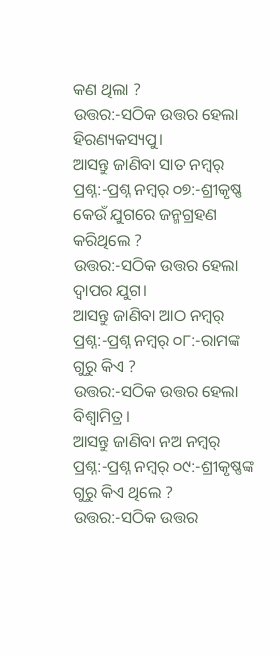କଣ ଥିଲା ?
ଉତ୍ତର:-ସଠିକ ଉତ୍ତର ହେଲା ହିରଣ୍ୟକସ୍ୟପୁ।
ଆସନ୍ତୁ ଜାଣିବା ସାତ ନମ୍ବର୍ ପ୍ରଶ୍ନ:-ପ୍ରଶ୍ନ ନମ୍ବର୍ ୦୭:-ଶ୍ରୀକୃଷ୍ଣ କେଉଁ ଯୁଗରେ ଜନ୍ମଗ୍ରହଣ କରିଥିଲେ ?
ଉତ୍ତର:-ସଠିକ ଉତ୍ତର ହେଲା ଦ୍ଵାପର ଯୁଗ।
ଆସନ୍ତୁ ଜାଣିବା ଆଠ ନମ୍ବର୍ ପ୍ରଶ୍ନ:-ପ୍ରଶ୍ନ ନମ୍ବର୍ ୦୮:-ରାମଙ୍କ ଗୁରୁ କିଏ ?
ଉତ୍ତର:-ସଠିକ ଉତ୍ତର ହେଲା ବିଶ୍ଵାମିତ୍ର।
ଆସନ୍ତୁ ଜାଣିବା ନଅ ନମ୍ବର୍ ପ୍ରଶ୍ନ:-ପ୍ରଶ୍ନ ନମ୍ବର୍ ୦୯:-ଶ୍ରୀକୃଷ୍ଣଙ୍କ ଗୁରୁ କିଏ ଥିଲେ ?
ଉତ୍ତର:-ସଠିକ ଉତ୍ତର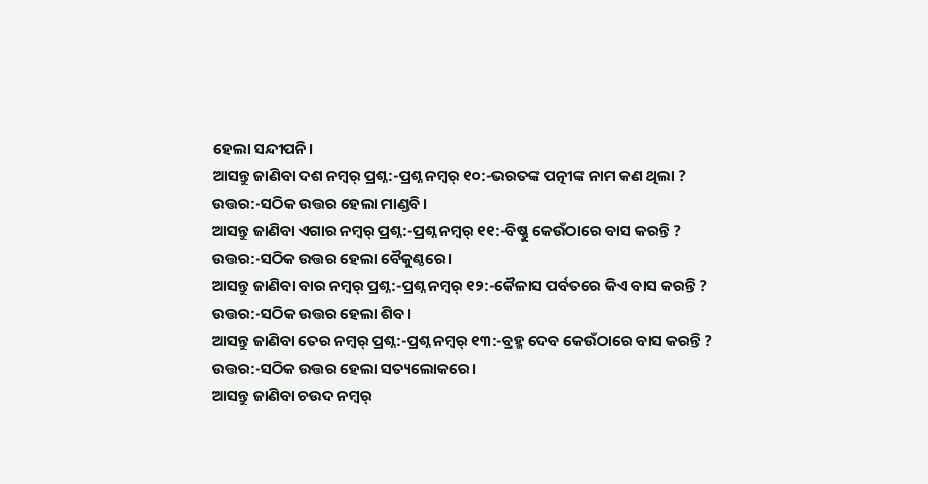ହେଲା ସନ୍ଦୀପନି।
ଆସନ୍ତୁ ଜାଣିବା ଦଶ ନମ୍ବର୍ ପ୍ରଶ୍ନ:-ପ୍ରଶ୍ନ ନମ୍ବର୍ ୧୦:-ଭରତଙ୍କ ପତ୍ନୀଙ୍କ ନାମ କଣ ଥିଲା ?
ଉତ୍ତର:-ସଠିକ ଉତ୍ତର ହେଲା ମାଣ୍ଡବି।
ଆସନ୍ତୁ ଜାଣିବା ଏଗାର ନମ୍ବର୍ ପ୍ରଶ୍ନ:-ପ୍ରଶ୍ନ ନମ୍ବର୍ ୧୧:-ବିଷ୍ଣୁ କେଉଁଠାରେ ବାସ କରନ୍ତି ?
ଉତ୍ତର:-ସଠିକ ଉତ୍ତର ହେଲା ବୈକୁଣ୍ଠରେ।
ଆସନ୍ତୁ ଜାଣିବା ବାର ନମ୍ବର୍ ପ୍ରଶ୍ନ:-ପ୍ରଶ୍ନ ନମ୍ବର୍ ୧୨:-କୈଳାସ ପର୍ବତରେ କିଏ ବାସ କରନ୍ତି ?
ଉତ୍ତର:-ସଠିକ ଉତ୍ତର ହେଲା ଶିବ।
ଆସନ୍ତୁ ଜାଣିବା ତେର ନମ୍ବର୍ ପ୍ରଶ୍ନ:-ପ୍ରଶ୍ନ ନମ୍ବର୍ ୧୩:-ବ୍ରହ୍ମ ଦେବ କେଉଁଠାରେ ବାସ କରନ୍ତି ?
ଉତ୍ତର:-ସଠିକ ଉତ୍ତର ହେଲା ସତ୍ୟଲୋକରେ।
ଆସନ୍ତୁ ଜାଣିବା ଚଉଦ ନମ୍ବର୍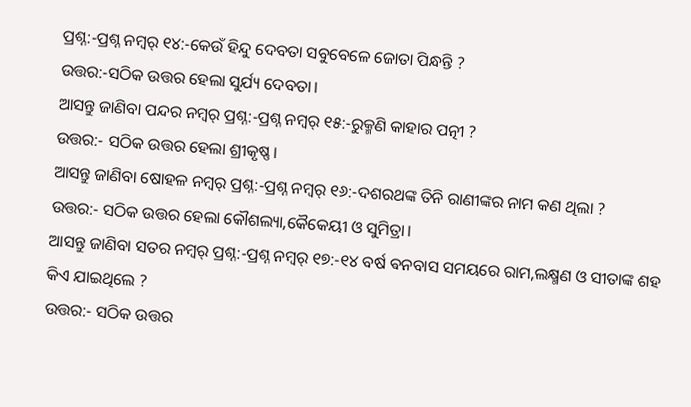ପ୍ରଶ୍ନ:-ପ୍ରଶ୍ନ ନମ୍ବର୍ ୧୪:-କେଉଁ ହିନ୍ଦୁ ଦେବତା ସବୁବେଳେ ଜୋତା ପିନ୍ଧନ୍ତି ?
ଉତ୍ତର:-ସଠିକ ଉତ୍ତର ହେଲା ସୁର୍ଯ୍ୟ ଦେବତା।
ଆସନ୍ତୁ ଜାଣିବା ପନ୍ଦର ନମ୍ବର୍ ପ୍ରଶ୍ନ:-ପ୍ରଶ୍ନ ନମ୍ବର୍ ୧୫:-ରୁକ୍ମଣି କାହାର ପତ୍ନୀ ?
ଉତ୍ତର:- ସଠିକ ଉତ୍ତର ହେଲା ଶ୍ରୀକୃଷ୍ଣ।
ଆସନ୍ତୁ ଜାଣିବା ଷୋହଳ ନମ୍ବର୍ ପ୍ରଶ୍ନ:-ପ୍ରଶ୍ନ ନମ୍ବର୍ ୧୬:-ଦଶରଥଙ୍କ ତିନି ରାଣୀଙ୍କର ନାମ କଣ ଥିଲା ?
ଉତ୍ତର:- ସଠିକ ଉତ୍ତର ହେଲା କୌଶଲ୍ୟା,କୈକେୟୀ ଓ ସୁମିତ୍ରା।
ଆସନ୍ତୁ ଜାଣିବା ସତର ନମ୍ବର୍ ପ୍ରଶ୍ନ:-ପ୍ରଶ୍ନ ନମ୍ବର୍ ୧୭:-୧୪ ବର୍ଷ ଵନବାସ ସମୟରେ ରାମ,ଲକ୍ଷ୍ମଣ ଓ ସୀତାଙ୍କ ଶହ କିଏ ଯାଇଥିଲେ ?
ଉତ୍ତର:- ସଠିକ ଉତ୍ତର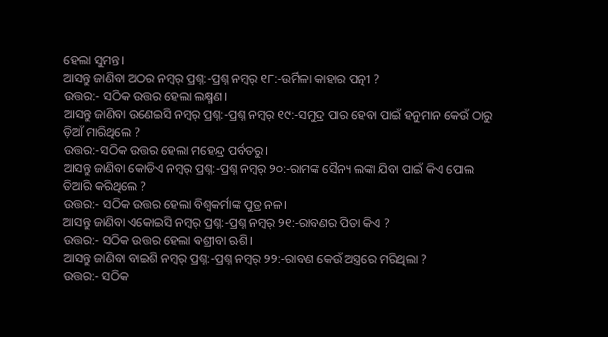ହେଲା ସୁମନ୍ତ।
ଆସନ୍ତୁ ଜାଣିବା ଅଠର ନମ୍ବର୍ ପ୍ରଶ୍ନ:-ପ୍ରଶ୍ନ ନମ୍ବର୍ ୧୮:-ଉର୍ମିଳା କାହାର ପତ୍ନୀ ?
ଉତ୍ତର:- ସଠିକ ଉତ୍ତର ହେଲା ଲକ୍ଷ୍ମଣ।
ଆସନ୍ତୁ ଜାଣିବା ଉଣେଇସି ନମ୍ବର୍ ପ୍ରଶ୍ନ:-ପ୍ରଶ୍ନ ନମ୍ବର୍ ୧୯:-ସମୁଦ୍ର ପାର ହେବା ପାଇଁ ହନୁମାନ କେଉଁ ଠାରୁ ଡ଼ିଆଁ ମାରିଥିଲେ ?
ଉତ୍ତର:-ସଠିକ ଉତ୍ତର ହେଲା ମହେନ୍ଦ୍ର ପର୍ବତରୁ।
ଆସନ୍ତୁ ଜାଣିବା କୋଡିଏ ନମ୍ବର୍ ପ୍ରଶ୍ନ:-ପ୍ରଶ୍ନ ନମ୍ବର୍ ୨୦:-ରାମଙ୍କ ସୈନ୍ୟ ଲଙ୍କା ଯିବା ପାଇଁ କିଏ ପୋଲ ତିଆରି କରିଥିଲେ ?
ଉତ୍ତର:- ସଠିକ ଉତ୍ତର ହେଲା ବିଶ୍ଵକର୍ମାଙ୍କ ପୁତ୍ର ନଳ।
ଆସନ୍ତୁ ଜାଣିବା ଏକୋଇସି ନମ୍ବର୍ ପ୍ରଶ୍ନ:-ପ୍ରଶ୍ନ ନମ୍ବର୍ ୨୧:-ରାବଣର ପିତା କିଏ ?
ଉତ୍ତର:- ସଠିକ ଉତ୍ତର ହେଲା ଵଶ୍ରୀବା ଋଶି।
ଆସନ୍ତୁ ଜାଣିବା ବାଇଶି ନମ୍ବର୍ ପ୍ରଶ୍ନ:-ପ୍ରଶ୍ନ ନମ୍ବର୍ ୨୨:-ରାବଣ କେଉଁ ଅସ୍ତ୍ରରେ ମରିଥିଲା ?
ଉତ୍ତର:- ସଠିକ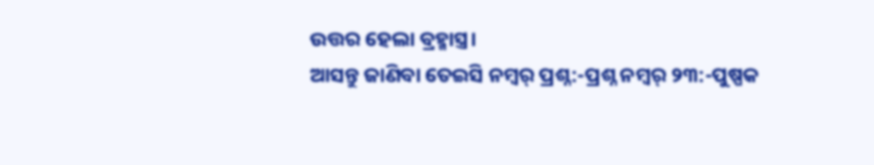ଉତ୍ତର ହେଲା ବ୍ରହ୍ମାସ୍ତ୍ର।
ଆସନ୍ତୁ ଜାଣିବା ତେଇସି ନମ୍ବର୍ ପ୍ରଶ୍ନ:-ପ୍ରଶ୍ନ ନମ୍ବର୍ ୨୩:-ପୁଷ୍ପକ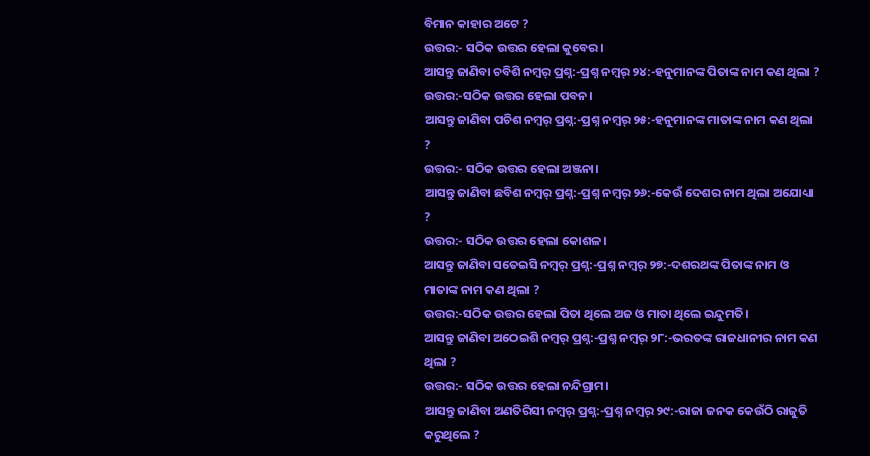ବିମାନ କାହାର ଅଟେ ?
ଉତ୍ତର:- ସଠିକ ଉତ୍ତର ହେଲା କୁବେର।
ଆସନ୍ତୁ ଜାଣିବା ଚବିଶି ନମ୍ବର୍ ପ୍ରଶ୍ନ:-ପ୍ରଶ୍ନ ନମ୍ବର୍ ୨୪:-ହନୁମାନଙ୍କ ପିତାଙ୍କ ନାମ କଣ ଥିଲା ?
ଉତ୍ତର:-ସଠିକ ଉତ୍ତର ହେଲା ପବନ।
ଆସନ୍ତୁ ଜାଣିବା ପଚିଶ ନମ୍ବର୍ ପ୍ରଶ୍ନ:-ପ୍ରଶ୍ନ ନମ୍ବର୍ ୨୫:-ହନୁମାନଙ୍କ ମାତାଙ୍କ ନାମ କଣ ଥିଲା ?
ଉତ୍ତର:- ସଠିକ ଉତ୍ତର ହେଲା ଅଞ୍ଜନା।
ଆସନ୍ତୁ ଜାଣିବା ଛବିଶ ନମ୍ବର୍ ପ୍ରଶ୍ନ:-ପ୍ରଶ୍ନ ନମ୍ବର୍ ୨୬:-କେଉଁ ଦେଶର ନାମ ଥିଲା ଅଯୋଧ୍ୟା ?
ଉତ୍ତର:- ସଠିକ ଉତ୍ତର ହେଲା କୋଶଳ।
ଆସନ୍ତୁ ଜାଣିବା ସତେଇସି ନମ୍ବର୍ ପ୍ରଶ୍ନ:-ପ୍ରଶ୍ନ ନମ୍ବର୍ ୨୭:-ଦଶରଥଙ୍କ ପିତାଙ୍କ ନାମ ଓ ମାତାଙ୍କ ନାମ କଣ ଥିଲା ?
ଉତ୍ତର:-ସଠିକ ଉତ୍ତର ହେଲା ପିତା ଥିଲେ ଅଜ ଓ ମାତା ଥିଲେ ଇନ୍ଦୁମତି।
ଆସନ୍ତୁ ଜାଣିବା ଅଠେଇଶି ନମ୍ବର୍ ପ୍ରଶ୍ନ:-ପ୍ରଶ୍ନ ନମ୍ବର୍ ୨୮:-ଭରତଙ୍କ ରାଜଧାନୀର ନାମ କଣ ଥିଲା ?
ଉତ୍ତର:- ସଠିକ ଉତ୍ତର ହେଲା ନନ୍ଦିଗ୍ରାମ।
ଆସନ୍ତୁ ଜାଣିବା ଅଣତିରିସୀ ନମ୍ବର୍ ପ୍ରଶ୍ନ:-ପ୍ରଶ୍ନ ନମ୍ବର୍ ୨୯:-ରାଜା ଜନକ କେଉଁଠି ରାଜୁତି କରୁଥିଲେ ?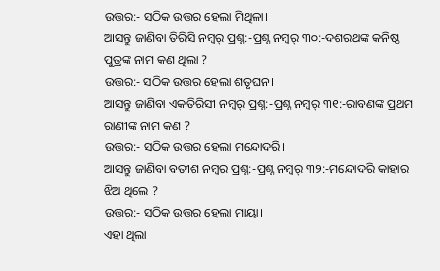ଉତ୍ତର:- ସଠିକ ଉତ୍ତର ହେଲା ମିଥିଳା।
ଆସନ୍ତୁ ଜାଣିବା ତିରିସି ନମ୍ବର୍ ପ୍ରଶ୍ନ:-ପ୍ରଶ୍ନ ନମ୍ବର୍ ୩୦:-ଦଶରଥଙ୍କ କନିଷ୍ଠ ପୁତ୍ରଙ୍କ ନାମ କଣ ଥିଲା ?
ଉତ୍ତର:- ସଠିକ ଉତ୍ତର ହେଲା ଶତୃଘନ।
ଆସନ୍ତୁ ଜାଣିବା ଏକତିରିସୀ ନମ୍ବର୍ ପ୍ରଶ୍ନ:-ପ୍ରଶ୍ନ ନମ୍ବର୍ ୩୧:-ରାବଣଙ୍କ ପ୍ରଥମ ରାଣୀଙ୍କ ନାମ କଣ ?
ଉତ୍ତର:- ସଠିକ ଉତ୍ତର ହେଲା ମନ୍ଦୋଦରି।
ଆସନ୍ତୁ ଜାଣିବା ବତୀଶ ନମ୍ବର ପ୍ରଶ୍ନ:-ପ୍ରଶ୍ନ ନମ୍ବର୍ ୩୨:-ମନ୍ଦୋଦରି କାହାର ଝିଅ ଥିଲେ ?
ଉତ୍ତର:- ସଠିକ ଉତ୍ତର ହେଲା ମାୟା।
ଏହା ଥିଲା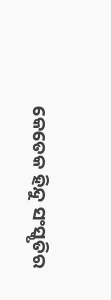କେତେକ ହିନ୍ଦୁ ସଂସ୍କୃତିର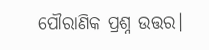ପୌରାଣିକ ପ୍ରଶ୍ନ ଉତ୍ତର।